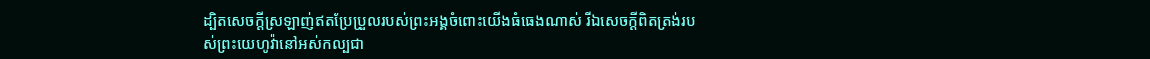ដ្បិតសេចក្ដីស្រឡាញ់ឥតប្រែប្រួលរបស់ព្រះអង្គចំពោះយើងធំធេងណាស់ រីឯសេចក្ដីពិតត្រង់របស់ព្រះយេហូវ៉ានៅអស់កល្បជា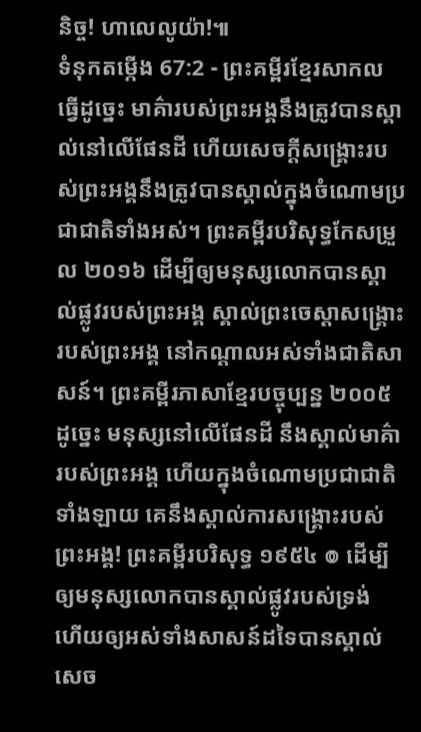និច្ច! ហាលេលូយ៉ា!៕
ទំនុកតម្កើង 67:2 - ព្រះគម្ពីរខ្មែរសាកល ធ្វើដូច្នេះ មាគ៌ារបស់ព្រះអង្គនឹងត្រូវបានស្គាល់នៅលើផែនដី ហើយសេចក្ដីសង្គ្រោះរបស់ព្រះអង្គនឹងត្រូវបានស្គាល់ក្នុងចំណោមប្រជាជាតិទាំងអស់។ ព្រះគម្ពីរបរិសុទ្ធកែសម្រួល ២០១៦ ដើម្បីឲ្យមនុស្សលោកបានស្គាល់ផ្លូវរបស់ព្រះអង្គ ស្គាល់ព្រះចេស្ដាសង្គ្រោះរបស់ព្រះអង្គ នៅកណ្ដាលអស់ទាំងជាតិសាសន៍។ ព្រះគម្ពីរភាសាខ្មែរបច្ចុប្បន្ន ២០០៥ ដូច្នេះ មនុស្សនៅលើផែនដី នឹងស្គាល់មាគ៌ារបស់ព្រះអង្គ ហើយក្នុងចំណោមប្រជាជាតិទាំងឡាយ គេនឹងស្គាល់ការសង្គ្រោះរបស់ព្រះអង្គ! ព្រះគម្ពីរបរិសុទ្ធ ១៩៥៤ ៙ ដើម្បីឲ្យមនុស្សលោកបានស្គាល់ផ្លូវរបស់ទ្រង់ ហើយឲ្យអស់ទាំងសាសន៍ដទៃបានស្គាល់សេច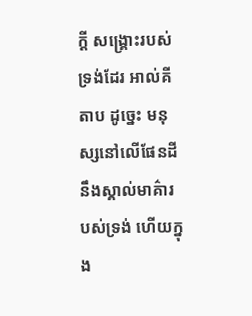ក្ដី សង្គ្រោះរបស់ទ្រង់ដែរ អាល់គីតាប ដូច្នេះ មនុស្សនៅលើផែនដី នឹងស្គាល់មាគ៌ារបស់ទ្រង់ ហើយក្នុង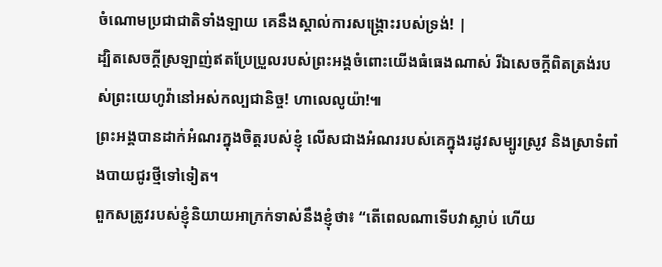ចំណោមប្រជាជាតិទាំងឡាយ គេនឹងស្គាល់ការសង្គ្រោះរបស់ទ្រង់! |
ដ្បិតសេចក្ដីស្រឡាញ់ឥតប្រែប្រួលរបស់ព្រះអង្គចំពោះយើងធំធេងណាស់ រីឯសេចក្ដីពិតត្រង់របស់ព្រះយេហូវ៉ានៅអស់កល្បជានិច្ច! ហាលេលូយ៉ា!៕
ព្រះអង្គបានដាក់អំណរក្នុងចិត្តរបស់ខ្ញុំ លើសជាងអំណររបស់គេក្នុងរដូវសម្បូរស្រូវ និងស្រាទំពាំងបាយជូរថ្មីទៅទៀត។
ពួកសត្រូវរបស់ខ្ញុំនិយាយអាក្រក់ទាស់នឹងខ្ញុំថា៖ “តើពេលណាទើបវាស្លាប់ ហើយ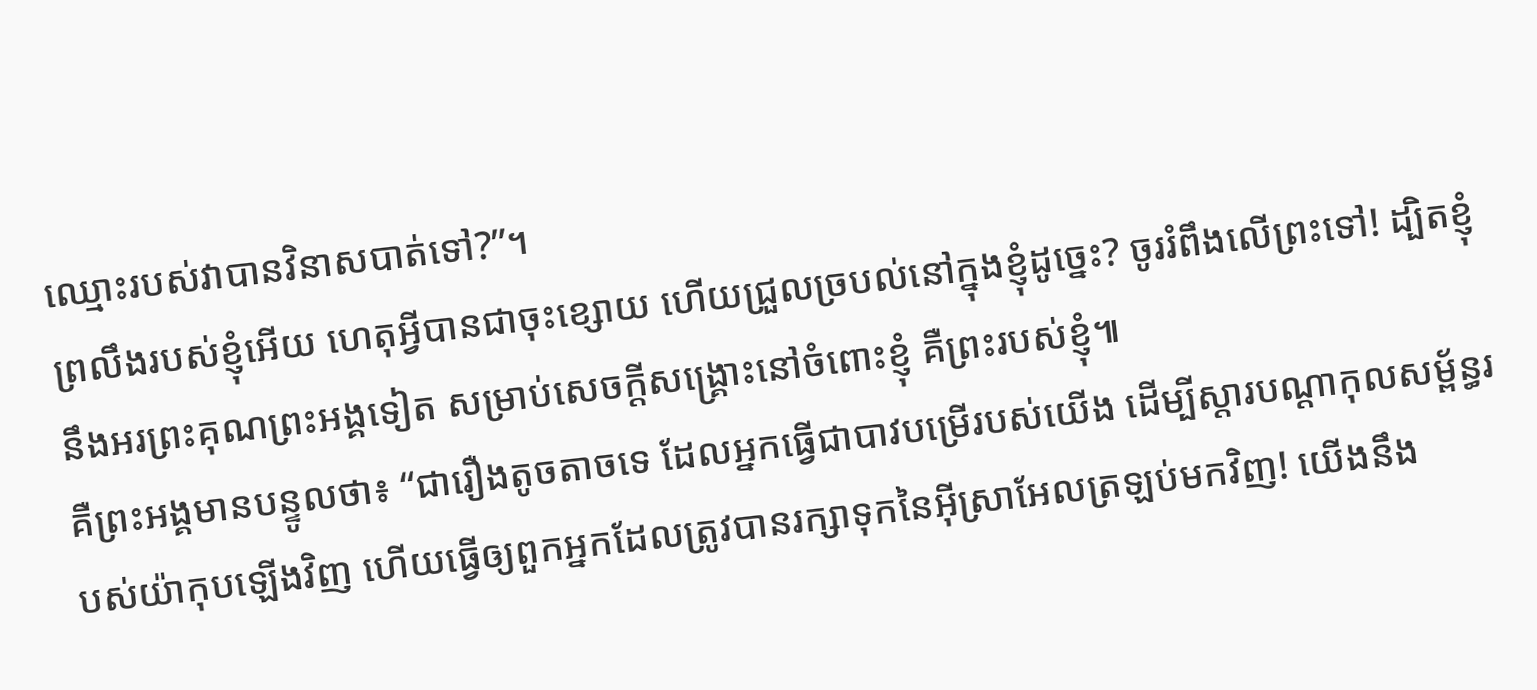ឈ្មោះរបស់វាបានវិនាសបាត់ទៅ?”។
ព្រលឹងរបស់ខ្ញុំអើយ ហេតុអ្វីបានជាចុះខ្សោយ ហើយជ្រួលច្របល់នៅក្នុងខ្ញុំដូច្នេះ? ចូររំពឹងលើព្រះទៅ! ដ្បិតខ្ញុំនឹងអរព្រះគុណព្រះអង្គទៀត សម្រាប់សេចក្ដីសង្គ្រោះនៅចំពោះខ្ញុំ គឺព្រះរបស់ខ្ញុំ៕
គឺព្រះអង្គមានបន្ទូលថា៖ “ជារឿងតូចតាចទេ ដែលអ្នកធ្វើជាបាវបម្រើរបស់យើង ដើម្បីស្ដារបណ្ដាកុលសម្ព័ន្ធរបស់យ៉ាកុបឡើងវិញ ហើយធ្វើឲ្យពួកអ្នកដែលត្រូវបានរក្សាទុកនៃអ៊ីស្រាអែលត្រឡប់មកវិញ! យើងនឹង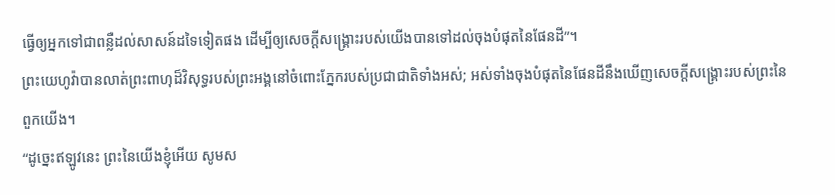ធ្វើឲ្យអ្នកទៅជាពន្លឺដល់សាសន៍ដទៃទៀតផង ដើម្បីឲ្យសេចក្ដីសង្គ្រោះរបស់យើងបានទៅដល់ចុងបំផុតនៃផែនដី”។
ព្រះយេហូវ៉ាបានលាត់ព្រះពាហុដ៏វិសុទ្ធរបស់ព្រះអង្គនៅចំពោះភ្នែករបស់ប្រជាជាតិទាំងអស់; អស់ទាំងចុងបំផុតនៃផែនដីនឹងឃើញសេចក្ដីសង្គ្រោះរបស់ព្រះនៃពួកយើង។
“ដូច្នេះឥឡូវនេះ ព្រះនៃយើងខ្ញុំអើយ សូមស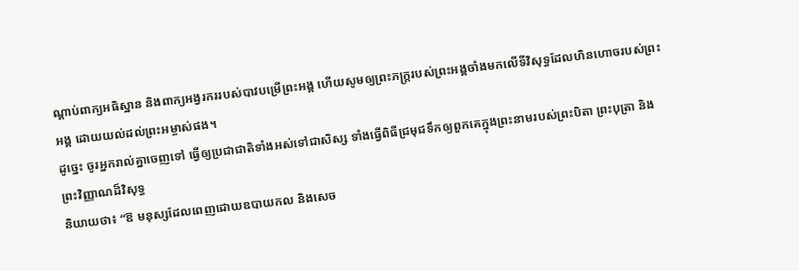ណ្ដាប់ពាក្យអធិស្ឋាន និងពាក្យអង្វរកររបស់បាវបម្រើព្រះអង្គ ហើយសូមឲ្យព្រះភក្ត្ររបស់ព្រះអង្គចាំងមកលើទីវិសុទ្ធដែលហិនហោចរបស់ព្រះអង្គ ដោយយល់ដល់ព្រះអម្ចាស់ផង។
ដូច្នេះ ចូរអ្នករាល់គ្នាចេញទៅ ធ្វើឲ្យប្រជាជាតិទាំងអស់ទៅជាសិស្ស ទាំងធ្វើពិធីជ្រមុជទឹកឲ្យពួកគេក្នុងព្រះនាមរបស់ព្រះបិតា ព្រះបុត្រា និងព្រះវិញ្ញាណដ៏វិសុទ្ធ
និយាយថា៖ “ឱ មនុស្សដែលពេញដោយឧបាយកល និងសេច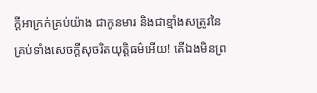ក្ដីអាក្រក់គ្រប់យ៉ាង ជាកូនមារ និងជាខ្មាំងសត្រូវនៃគ្រប់ទាំងសេចក្ដីសុចរិតយុត្តិធម៌អើយ! តើឯងមិនព្រ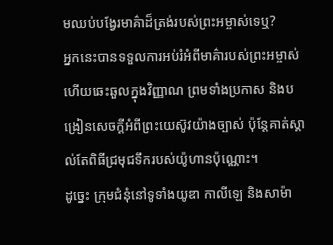មឈប់បង្វែរមាគ៌ាដ៏ត្រង់របស់ព្រះអម្ចាស់ទេឬ?
អ្នកនេះបានទទួលការអប់រំអំពីមាគ៌ារបស់ព្រះអម្ចាស់ ហើយឆេះឆួលក្នុងវិញ្ញាណ ព្រមទាំងប្រកាស និងបង្រៀនសេចក្ដីអំពីព្រះយេស៊ូវយ៉ាងច្បាស់ ប៉ុន្តែគាត់ស្គាល់តែពិធីជ្រមុជទឹករបស់យ៉ូហានប៉ុណ្ណោះ។
ដូច្នេះ ក្រុមជំនុំនៅទូទាំងយូឌា កាលីឡេ និងសាម៉ា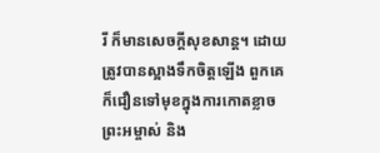រី ក៏មានសេចក្ដីសុខសាន្ត។ ដោយត្រូវបានស្អាងទឹកចិត្តឡើង ពួកគេក៏ជឿនទៅមុខក្នុងការកោតខ្លាចព្រះអម្ចាស់ និង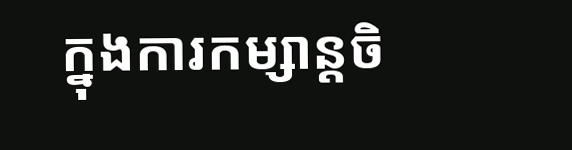ក្នុងការកម្សាន្តចិ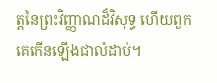ត្តនៃព្រះវិញ្ញាណដ៏វិសុទ្ធ ហើយពួកគេកើនឡើងជាលំដាប់។